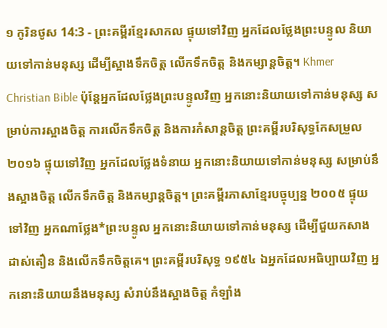១ កូរិនថូស 14:3 - ព្រះគម្ពីរខ្មែរសាកល ផ្ទុយទៅវិញ អ្នកដែលថ្លែងព្រះបន្ទូល និយាយទៅកាន់មនុស្ស ដើម្បីស្អាងទឹកចិត្ត លើកទឹកចិត្ត និងកម្សាន្តចិត្ត។ Khmer Christian Bible ប៉ុន្ដែអ្នកដែលថ្លែងព្រះបន្ទូលវិញ អ្នកនោះនិយាយទៅកាន់មនុស្ស សម្រាប់ការស្អាងចិត្ដ ការលើកទឹកចិត្ដ និងការកំសាន្ដចិត្ដ ព្រះគម្ពីរបរិសុទ្ធកែសម្រួល ២០១៦ ផ្ទុយទៅវិញ អ្នកដែលថ្លែងទំនាយ អ្នកនោះនិយាយទៅកាន់មនុស្ស សម្រាប់នឹងស្អាងចិត្ត លើកទឹកចិត្ត និងកម្សាន្តចិត្ត។ ព្រះគម្ពីរភាសាខ្មែរបច្ចុប្បន្ន ២០០៥ ផ្ទុយទៅវិញ អ្នកណាថ្លែង*ព្រះបន្ទូល អ្នកនោះនិយាយទៅកាន់មនុស្ស ដើម្បីជួយកសាង ដាស់តឿន និងលើកទឹកចិត្តគេ។ ព្រះគម្ពីរបរិសុទ្ធ ១៩៥៤ ឯអ្នកដែលអធិប្បាយវិញ អ្នកនោះនិយាយនឹងមនុស្ស សំរាប់នឹងស្អាងចិត្ត កំឡាំង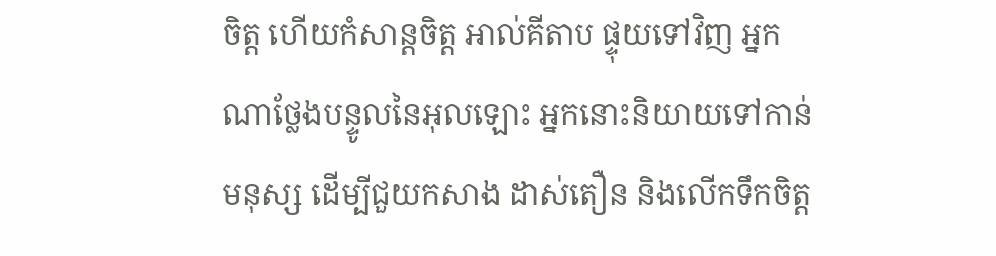ចិត្ត ហើយកំសាន្តចិត្ត អាល់គីតាប ផ្ទុយទៅវិញ អ្នកណាថ្លែងបន្ទូលនៃអុលឡោះ អ្នកនោះនិយាយទៅកាន់មនុស្ស ដើម្បីជួយកសាង ដាស់តឿន និងលើកទឹកចិត្ដ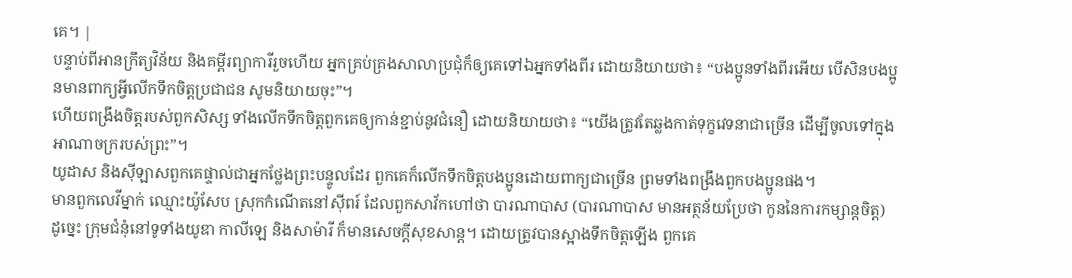គេ។ |
បន្ទាប់ពីអានក្រឹត្យវិន័យ និងគម្ពីរព្យាការីរួចហើយ អ្នកគ្រប់គ្រងសាលាប្រជុំក៏ឲ្យគេទៅឯអ្នកទាំងពីរ ដោយនិយាយថា៖ “បងប្អូនទាំងពីរអើយ បើសិនបងប្អូនមានពាក្យអ្វីលើកទឹកចិត្តប្រជាជន សូមនិយាយចុះ”។
ហើយពង្រឹងចិត្តរបស់ពួកសិស្ស ទាំងលើកទឹកចិត្តពួកគេឲ្យកាន់ខ្ជាប់នូវជំនឿ ដោយនិយាយថា៖ “យើងត្រូវតែឆ្លងកាត់ទុក្ខវេទនាជាច្រើន ដើម្បីចូលទៅក្នុងអាណាចក្ររបស់ព្រះ”។
យូដាស និងស៊ីឡាសពួកគេផ្ទាល់ជាអ្នកថ្លែងព្រះបន្ទូលដែរ ពួកគេក៏លើកទឹកចិត្តបងប្អូនដោយពាក្យជាច្រើន ព្រមទាំងពង្រឹងពួកបងប្អូនផង។
មានពួកលេវីម្នាក់ ឈ្មោះយ៉ូសែប ស្រុកកំណើតនៅស៊ីពរ៍ ដែលពួកសាវ័កហៅថា បារណាបាស (បារណាបាស មានអត្ថន័យប្រែថា កូននៃការកម្សាន្តចិត្ត)
ដូច្នេះ ក្រុមជំនុំនៅទូទាំងយូឌា កាលីឡេ និងសាម៉ារី ក៏មានសេចក្ដីសុខសាន្ត។ ដោយត្រូវបានស្អាងទឹកចិត្តឡើង ពួកគេ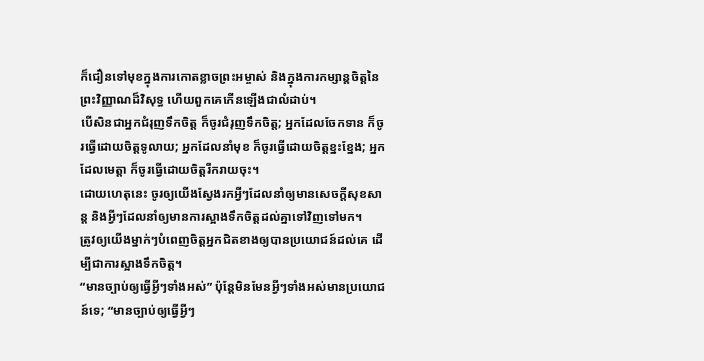ក៏ជឿនទៅមុខក្នុងការកោតខ្លាចព្រះអម្ចាស់ និងក្នុងការកម្សាន្តចិត្តនៃព្រះវិញ្ញាណដ៏វិសុទ្ធ ហើយពួកគេកើនឡើងជាលំដាប់។
បើសិនជាអ្នកជំរុញទឹកចិត្ត ក៏ចូរជំរុញទឹកចិត្ត; អ្នកដែលចែកទាន ក៏ចូរធ្វើដោយចិត្តទូលាយ; អ្នកដែលនាំមុខ ក៏ចូរធ្វើដោយចិត្តខ្នះខ្នែង; អ្នកដែលមេត្តា ក៏ចូរធ្វើដោយចិត្តរីករាយចុះ។
ដោយហេតុនេះ ចូរឲ្យយើងស្វែងរកអ្វីៗដែលនាំឲ្យមានសេចក្ដីសុខសាន្ត និងអ្វីៗដែលនាំឲ្យមានការស្អាងទឹកចិត្តដល់គ្នាទៅវិញទៅមក។
ត្រូវឲ្យយើងម្នាក់ៗបំពេញចិត្តអ្នកជិតខាងឲ្យបានប្រយោជន៍ដល់គេ ដើម្បីជាការស្អាងទឹកចិត្ត។
“មានច្បាប់ឲ្យធ្វើអ្វីៗទាំងអស់” ប៉ុន្តែមិនមែនអ្វីៗទាំងអស់មានប្រយោជន៍ទេ; “មានច្បាប់ឲ្យធ្វើអ្វីៗ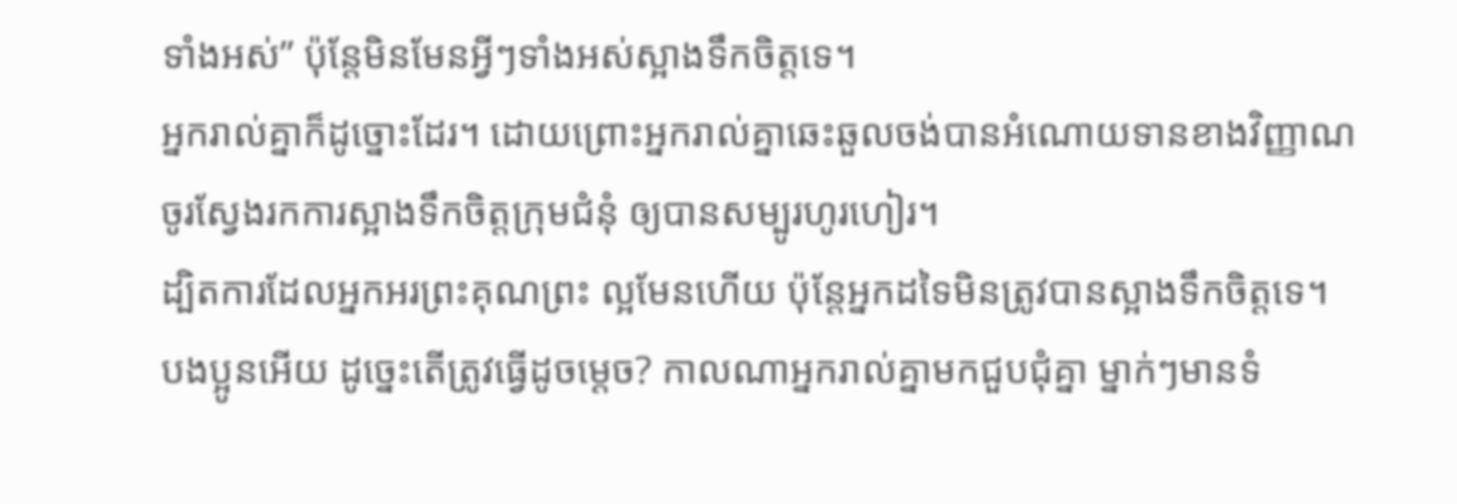ទាំងអស់” ប៉ុន្តែមិនមែនអ្វីៗទាំងអស់ស្អាងទឹកចិត្តទេ។
អ្នករាល់គ្នាក៏ដូច្នោះដែរ។ ដោយព្រោះអ្នករាល់គ្នាឆេះឆួលចង់បានអំណោយទានខាងវិញ្ញាណ ចូរស្វែងរកការស្អាងទឹកចិត្តក្រុមជំនុំ ឲ្យបានសម្បូរហូរហៀរ។
ដ្បិតការដែលអ្នកអរព្រះគុណព្រះ ល្អមែនហើយ ប៉ុន្តែអ្នកដទៃមិនត្រូវបានស្អាងទឹកចិត្តទេ។
បងប្អូនអើយ ដូច្នេះតើត្រូវធ្វើដូចម្ដេច? កាលណាអ្នករាល់គ្នាមកជួបជុំគ្នា ម្នាក់ៗមានទំ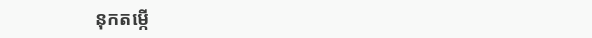នុកតម្កើ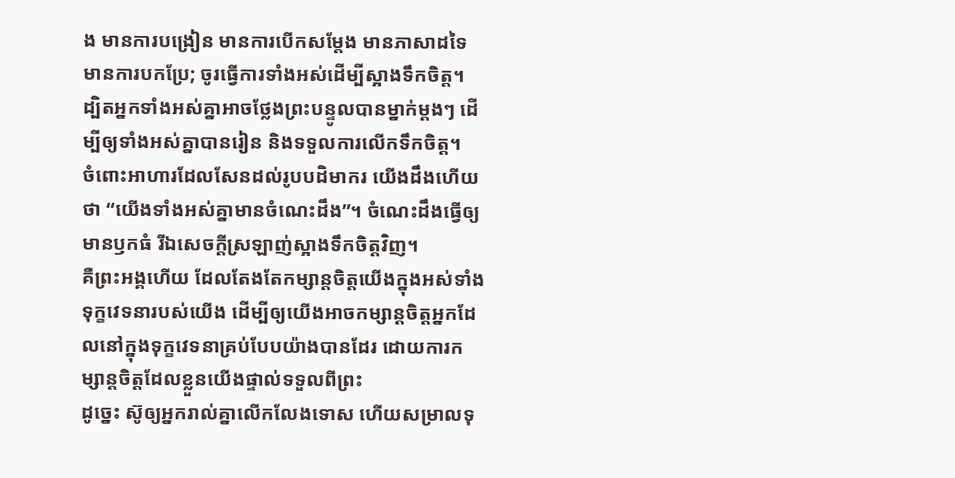ង មានការបង្រៀន មានការបើកសម្ដែង មានភាសាដទៃ មានការបកប្រែ; ចូរធ្វើការទាំងអស់ដើម្បីស្អាងទឹកចិត្ត។
ដ្បិតអ្នកទាំងអស់គ្នាអាចថ្លែងព្រះបន្ទូលបានម្នាក់ម្ដងៗ ដើម្បីឲ្យទាំងអស់គ្នាបានរៀន និងទទួលការលើកទឹកចិត្ត។
ចំពោះអាហារដែលសែនដល់រូបបដិមាករ យើងដឹងហើយថា “យើងទាំងអស់គ្នាមានចំណេះដឹង”។ ចំណេះដឹងធ្វើឲ្យមានឫកធំ រីឯសេចក្ដីស្រឡាញ់ស្អាងទឹកចិត្តវិញ។
គឺព្រះអង្គហើយ ដែលតែងតែកម្សាន្តចិត្តយើងក្នុងអស់ទាំងទុក្ខវេទនារបស់យើង ដើម្បីឲ្យយើងអាចកម្សាន្តចិត្តអ្នកដែលនៅក្នុងទុក្ខវេទនាគ្រប់បែបយ៉ាងបានដែរ ដោយការកម្សាន្តចិត្តដែលខ្លួនយើងផ្ទាល់ទទួលពីព្រះ
ដូច្នេះ ស៊ូឲ្យអ្នករាល់គ្នាលើកលែងទោស ហើយសម្រាលទុ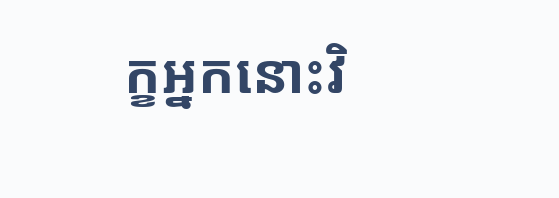ក្ខអ្នកនោះវិ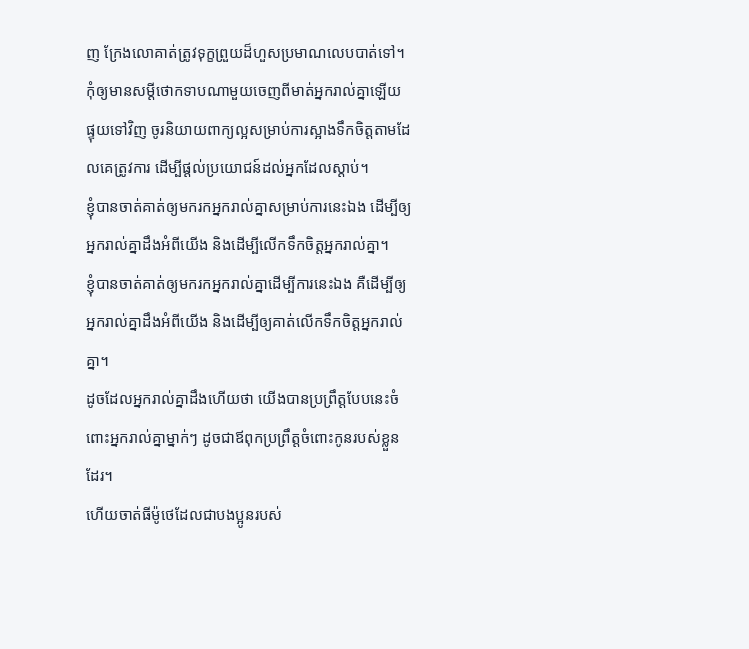ញ ក្រែងលោគាត់ត្រូវទុក្ខព្រួយដ៏ហួសប្រមាណលេបបាត់ទៅ។
កុំឲ្យមានសម្ដីថោកទាបណាមួយចេញពីមាត់អ្នករាល់គ្នាឡើយ ផ្ទុយទៅវិញ ចូរនិយាយពាក្យល្អសម្រាប់ការស្អាងទឹកចិត្តតាមដែលគេត្រូវការ ដើម្បីផ្ដល់ប្រយោជន៍ដល់អ្នកដែលស្ដាប់។
ខ្ញុំបានចាត់គាត់ឲ្យមករកអ្នករាល់គ្នាសម្រាប់ការនេះឯង ដើម្បីឲ្យអ្នករាល់គ្នាដឹងអំពីយើង និងដើម្បីលើកទឹកចិត្តអ្នករាល់គ្នា។
ខ្ញុំបានចាត់គាត់ឲ្យមករកអ្នករាល់គ្នាដើម្បីការនេះឯង គឺដើម្បីឲ្យអ្នករាល់គ្នាដឹងអំពីយើង និងដើម្បីឲ្យគាត់លើកទឹកចិត្តអ្នករាល់គ្នា។
ដូចដែលអ្នករាល់គ្នាដឹងហើយថា យើងបានប្រព្រឹត្តបែបនេះចំពោះអ្នករាល់គ្នាម្នាក់ៗ ដូចជាឪពុកប្រព្រឹត្តចំពោះកូនរបស់ខ្លួនដែរ។
ហើយចាត់ធីម៉ូថេដែលជាបងប្អូនរបស់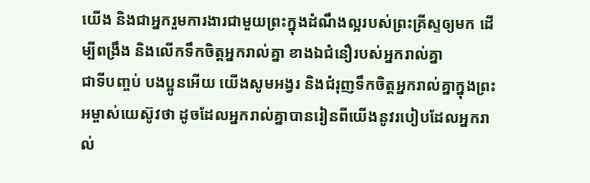យើង និងជាអ្នករួមការងារជាមួយព្រះក្នុងដំណឹងល្អរបស់ព្រះគ្រីស្ទឲ្យមក ដើម្បីពង្រឹង និងលើកទឹកចិត្តអ្នករាល់គ្នា ខាងឯជំនឿរបស់អ្នករាល់គ្នា
ជាទីបញ្ចប់ បងប្អូនអើយ យើងសូមអង្វរ និងជំរុញទឹកចិត្តអ្នករាល់គ្នាក្នុងព្រះអម្ចាស់យេស៊ូវថា ដូចដែលអ្នករាល់គ្នាបានរៀនពីយើងនូវរបៀបដែលអ្នករាល់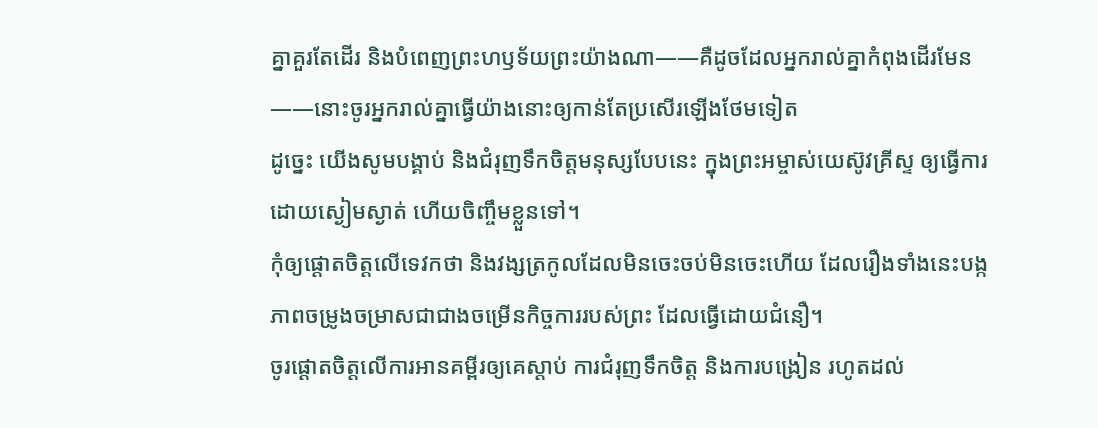គ្នាគួរតែដើរ និងបំពេញព្រះហឫទ័យព្រះយ៉ាងណា——គឺដូចដែលអ្នករាល់គ្នាកំពុងដើរមែន——នោះចូរអ្នករាល់គ្នាធ្វើយ៉ាងនោះឲ្យកាន់តែប្រសើរឡើងថែមទៀត
ដូច្នេះ យើងសូមបង្គាប់ និងជំរុញទឹកចិត្តមនុស្សបែបនេះ ក្នុងព្រះអម្ចាស់យេស៊ូវគ្រីស្ទ ឲ្យធ្វើការដោយស្ងៀមស្ងាត់ ហើយចិញ្ចឹមខ្លួនទៅ។
កុំឲ្យផ្ដោតចិត្តលើទេវកថា និងវង្សត្រកូលដែលមិនចេះចប់មិនចេះហើយ ដែលរឿងទាំងនេះបង្កភាពចម្រូងចម្រាសជាជាងចម្រើនកិច្ចការរបស់ព្រះ ដែលធ្វើដោយជំនឿ។
ចូរផ្ដោតចិត្តលើការអានគម្ពីរឲ្យគេស្ដាប់ ការជំរុញទឹកចិត្ត និងការបង្រៀន រហូតដល់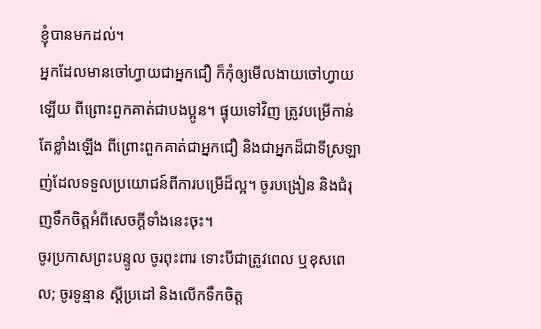ខ្ញុំបានមកដល់។
អ្នកដែលមានចៅហ្វាយជាអ្នកជឿ ក៏កុំឲ្យមើលងាយចៅហ្វាយឡើយ ពីព្រោះពួកគាត់ជាបងប្អូន។ ផ្ទុយទៅវិញ ត្រូវបម្រើកាន់តែខ្លាំងឡើង ពីព្រោះពួកគាត់ជាអ្នកជឿ និងជាអ្នកដ៏ជាទីស្រឡាញ់ដែលទទួលប្រយោជន៍ពីការបម្រើដ៏ល្អ។ ចូរបង្រៀន និងជំរុញទឹកចិត្តអំពីសេចក្ដីទាំងនេះចុះ។
ចូរប្រកាសព្រះបន្ទូល ចូរពុះពារ ទោះបីជាត្រូវពេល ឬខុសពេល; ចូរទូន្មាន ស្ដីប្រដៅ និងលើកទឹកចិត្ត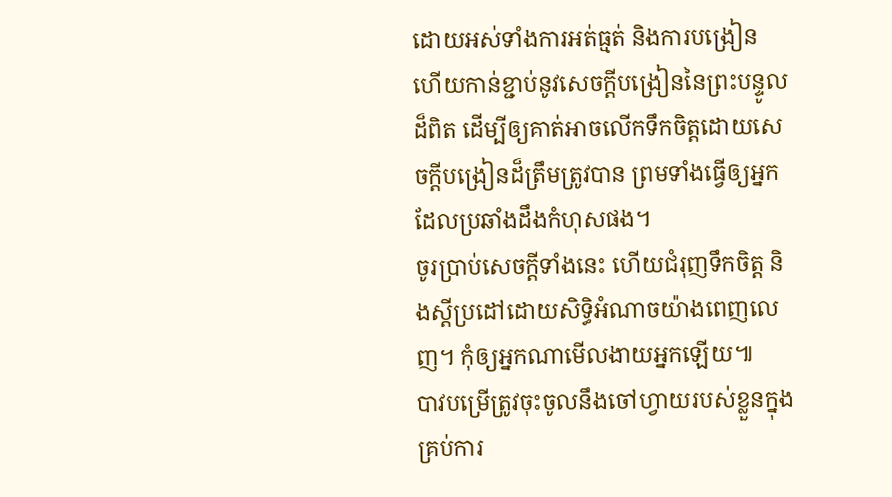ដោយអស់ទាំងការអត់ធ្មត់ និងការបង្រៀន
ហើយកាន់ខ្ជាប់នូវសេចក្ដីបង្រៀននៃព្រះបន្ទូលដ៏ពិត ដើម្បីឲ្យគាត់អាចលើកទឹកចិត្តដោយសេចក្ដីបង្រៀនដ៏ត្រឹមត្រូវបាន ព្រមទាំងធ្វើឲ្យអ្នកដែលប្រឆាំងដឹងកំហុសផង។
ចូរប្រាប់សេចក្ដីទាំងនេះ ហើយជំរុញទឹកចិត្ត និងស្ដីប្រដៅដោយសិទ្ធិអំណាចយ៉ាងពេញលេញ។ កុំឲ្យអ្នកណាមើលងាយអ្នកឡើយ៕
បាវបម្រើត្រូវចុះចូលនឹងចៅហ្វាយរបស់ខ្លួនក្នុងគ្រប់ការ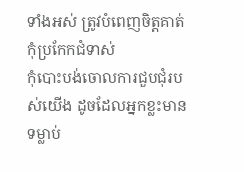ទាំងអស់ ត្រូវបំពេញចិត្តគាត់ កុំប្រកែកជំទាស់
កុំបោះបង់ចោលការជួបជុំរបស់យើង ដូចដែលអ្នកខ្លះមានទម្លាប់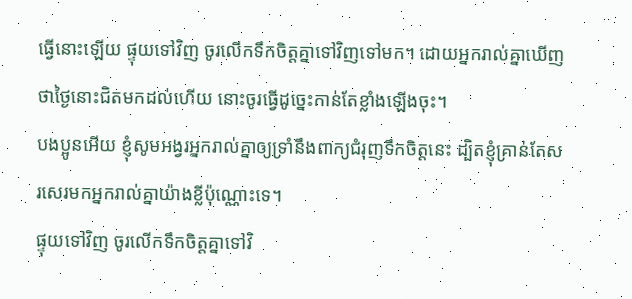ធ្វើនោះឡើយ ផ្ទុយទៅវិញ ចូរលើកទឹកចិត្តគ្នាទៅវិញទៅមក។ ដោយអ្នករាល់គ្នាឃើញថាថ្ងៃនោះជិតមកដល់ហើយ នោះចូរធ្វើដូច្នេះកាន់តែខ្លាំងឡើងចុះ។
បងប្អូនអើយ ខ្ញុំសូមអង្វរអ្នករាល់គ្នាឲ្យទ្រាំនឹងពាក្យជំរុញទឹកចិត្តនេះ ដ្បិតខ្ញុំគ្រាន់តែសរសេរមកអ្នករាល់គ្នាយ៉ាងខ្លីប៉ុណ្ណោះទេ។
ផ្ទុយទៅវិញ ចូរលើកទឹកចិត្តគ្នាទៅវិ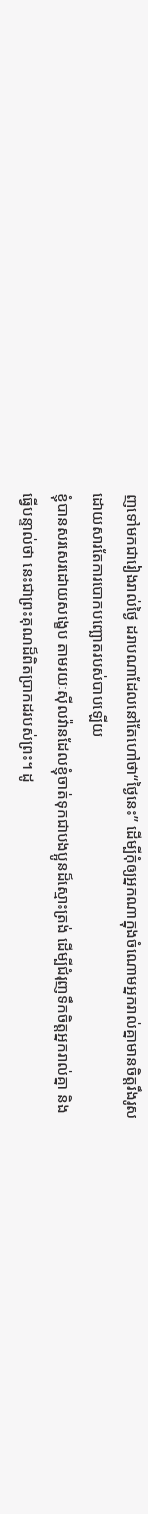ញទៅមកជារៀងរាល់ថ្ងៃ ដរាបណាដែលនៅតែហៅថា“ថ្ងៃនេះ” ដើម្បីកុំឲ្យអ្នកណាក្នុងចំណោមអ្នករាល់គ្នាមានចិត្តរឹងរូសដោយសារតែការបោកបញ្ឆោតរបស់បាបឡើយ
ខ្ញុំបានសរសេរដោយសង្ខេប តាមរយៈស៊ីលវ៉ានដែលខ្ញុំចាត់ទុកជាបងប្អូនដ៏ស្មោះត្រង់ ដើម្បីជំរុញទឹកចិត្តអ្នករាល់គ្នា និងធ្វើបន្ទាល់ថា នេះជាព្រះគុណដ៏ពិតប្រាកដរបស់ព្រះ។ ដូ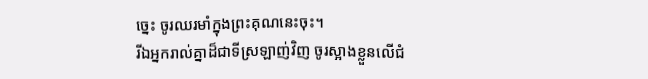ច្នេះ ចូរឈរមាំក្នុងព្រះគុណនេះចុះ។
រីឯអ្នករាល់គ្នាដ៏ជាទីស្រឡាញ់វិញ ចូរស្អាងខ្លួនលើជំ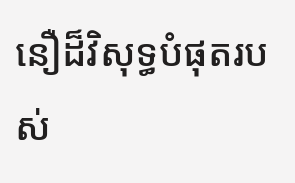នឿដ៏វិសុទ្ធបំផុតរបស់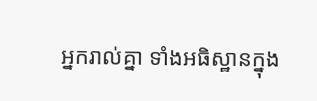អ្នករាល់គ្នា ទាំងអធិស្ឋានក្នុង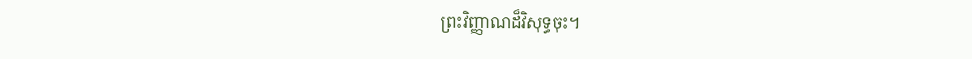ព្រះវិញ្ញាណដ៏វិសុទ្ធចុះ។